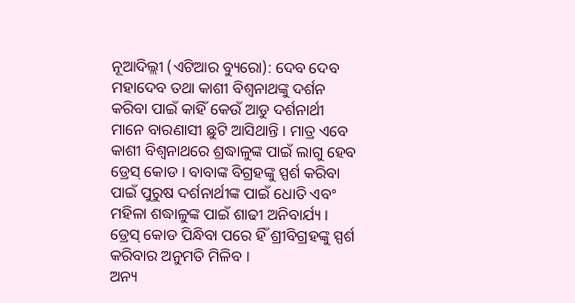ନୂଆଦିଲ୍ଲୀ (ଏଟିଆର ବ୍ୟୁରୋ): ଦେବ ଦେବ ମହାଦେବ ତଥା କାଶୀ ବିଶ୍ୱନାଥଙ୍କୁ ଦର୍ଶନ କରିବା ପାଇଁ କାହିଁ କେଉଁ ଆଡୁ ଦର୍ଶନାର୍ଥୀ ମାନେ ବାରଣାସୀ ଛୁଟି ଆସିଥାନ୍ତି । ମାତ୍ର ଏବେ କାଶୀ ବିଶ୍ୱନାଥରେ ଶ୍ରଦ୍ଧାଳୁଙ୍କ ପାଇଁ ଲାଗୁ ହେବ ଡ୍ରେସ୍ କୋଡ । ବାବାଙ୍କ ବିଗ୍ରହଙ୍କୁ ସ୍ପର୍ଶ କରିବା ପାଇଁ ପୁରୁଷ ଦର୍ଶନାର୍ଥୀଙ୍କ ପାଇଁ ଧୋତି ଏବଂ ମହିଳା ଶଦ୍ଧାଳୁଙ୍କ ପାଇଁ ଶାଢୀ ଅନିବାର୍ଯ୍ୟ । ଡ୍ରେସ୍ କୋଡ ପିନ୍ଧିବା ପରେ ହିଁ ଶ୍ରୀବିଗ୍ରହଙ୍କୁ ସ୍ପର୍ଶ କରିବାର ଅନୁମତି ମିଳିବ ।
ଅନ୍ୟ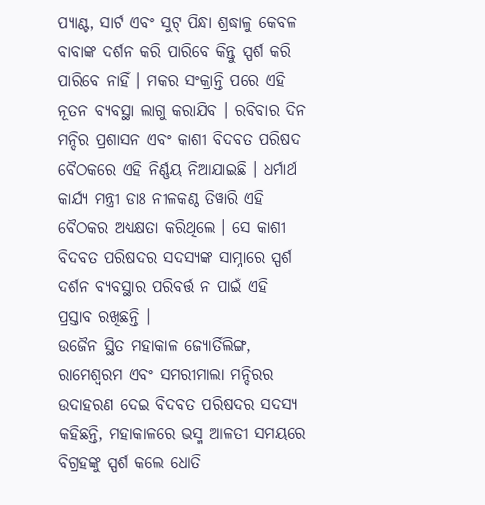ପ୍ୟାଣ୍ଟ, ସାର୍ଟ ଏବଂ ସୁଟ୍ ପିନ୍ଧା ଶ୍ରଦ୍ଧାଳୁ କେବଳ ବାବାଙ୍କ ଦର୍ଶନ କରି ପାରିବେ କିନ୍ତୁ ସ୍ପର୍ଶ କରି ପାରିବେ ନାହିଁ । ମକର ସଂକ୍ରାନ୍ତି ପରେ ଏହି ନୂତନ ବ୍ୟବସ୍ଥା ଲାଗୁ କରାଯିବ । ରବିବାର ଦିନ ମନ୍ଦିର ପ୍ରଶାସନ ଏବଂ କାଶୀ ବିଦବତ ପରିଷଦ ବୈଠକରେ ଏହି ନିର୍ଣ୍ଣୟ ନିଆଯାଇଛି । ଧର୍ମାର୍ଥ କାର୍ଯ୍ୟ ମନ୍ତ୍ରୀ ଡାଃ ନୀଳକଣ୍ଠ ତିୱାରି ଏହି ବୈଠକର ଅଧ୍ୟକ୍ଷତା କରିଥିଲେ । ସେ କାଶୀ ବିଦବତ ପରିଷଦର ସଦସ୍ୟଙ୍କ ସାମ୍ନାରେ ସ୍ପର୍ଶ ଦର୍ଶନ ବ୍ୟବସ୍ଥାର ପରିବର୍ତ୍ତ ନ ପାଇଁ ଏହି ପ୍ରସ୍ତାବ ରଖିଛନ୍ତି ।
ଉଜୈନ ସ୍ଥିତ ମହାକାଳ ଜ୍ୟୋର୍ତିଲିଙ୍ଗ, ରାମେଶ୍ୱରମ ଏବଂ ସମରୀମାଲା ମନ୍ଦିରର ଉଦାହରଣ ଦେଇ ବିଦବତ ପରିଷଦର ସଦସ୍ୟ କହିଛନ୍ତି, ମହାକାଳରେ ଭସ୍ମ ଆଳତୀ ସମୟରେ ବିଗ୍ରହଙ୍କୁ ସ୍ପର୍ଶ କଲେ ଧୋତି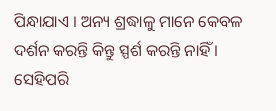ପିନ୍ଧାଯାଏ । ଅନ୍ୟ ଶ୍ରଦ୍ଧାଳୁ ମାନେ କେବଳ ଦର୍ଶନ କରନ୍ତି କିନ୍ତୁ ସ୍ପର୍ଶ କରନ୍ତି ନାହିଁ । ସେହିପରି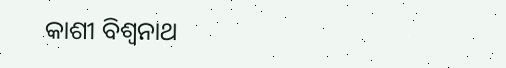କାଶୀ ବିଶ୍ୱନାଥ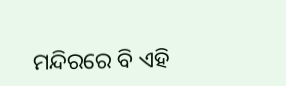ମନ୍ଦିରରେ ବି ଏହି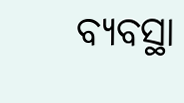ବ୍ୟବସ୍ଥା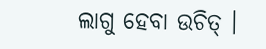ଲାଗୁ ହେବା ଉଚିତ୍ ।